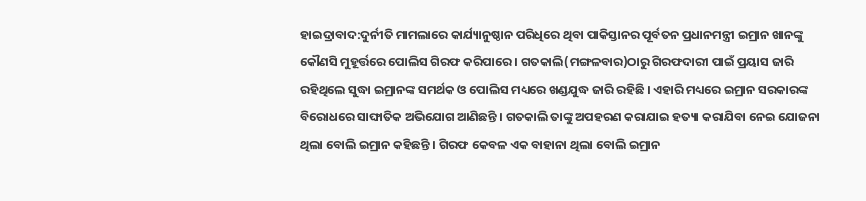ହାଇଦ୍ରାବାଦ:ଦୁର୍ନୀତି ମାମଲାରେ କାର୍ଯ୍ୟାନୁଷ୍ଠାନ ପରିଧିରେ ଥିବା ପାକିସ୍ତାନର ପୂର୍ବତନ ପ୍ରଧାନମନ୍ତ୍ରୀ ଇମ୍ରାନ ଖାନଙ୍କୁ କୌଣସି ମୁହୂର୍ତ୍ତରେ ପୋଲିସ ଗିରଫ କରିପାରେ । ଗତକାଲି(ମଙ୍ଗଳବାର)ଠାରୁ ଗିରଫଦାରୀ ପାଇଁ ପ୍ରୟାସ ଜାରି ରହିଥିଲେ ସୁଦ୍ଧା ଇମ୍ରାନଙ୍କ ସମର୍ଥକ ଓ ପୋଲିସ ମଧ୍ୟରେ ଖଣ୍ଡଯୁଦ୍ଧ ଜାରି ରହିଛି । ଏହାରି ମଧ୍ୟରେ ଇମ୍ରାନ ସରକାରଙ୍କ ବିରୋଧରେ ସାଙ୍ଘାତିକ ଅଭିଯୋଗ ଆଣିଛନ୍ତି । ଗତକାଲି ତାଙ୍କୁ ଅପହରଣ କରାଯାଇ ହତ୍ୟା କରାଯିବା ନେଇ ଯୋଜନା ଥିଲା ବୋଲି ଇମ୍ରାନ କହିଛନ୍ତି । ଗିରଫ କେବଳ ଏକ ବାହାନା ଥିଲା ବୋଲି ଇମ୍ରାନ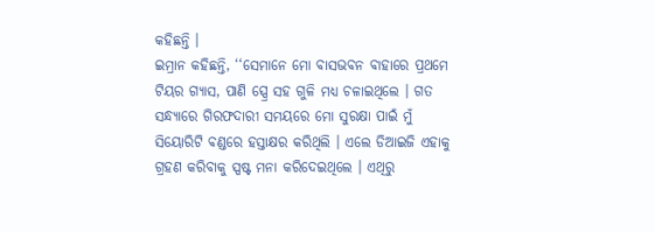କହିଛନ୍ତି ।
ଇମ୍ରାନ କହିଛନ୍ତି, ‘‘ସେମାନେ ମୋ ବାସଭବନ ବାହାରେ ପ୍ରଥମେ ଟିୟର ଗ୍ୟାସ, ପାଣି ସ୍ପ୍ରେ ସହ ଗୁଳି ମଧ୍ୟ ଚଳାଇଥିଲେ । ଗତ ସନ୍ଧ୍ୟାରେ ଗିରଫଦାରୀ ସମୟରେ ମୋ ସୁରକ୍ଷା ପାଇଁ ମୁଁ ସିୟୋରିଟି ବଣ୍ଡରେ ହସ୍ତାକ୍ଷର କରିଥିଲି । ଏଲେ ଡିଆଇଜି ଏହାକୁ ଗ୍ରହଣ କରିବାକୁ ସ୍ପଷ୍ଟ ମନା କରିଦେଇଥିଲେ । ଏଥିରୁ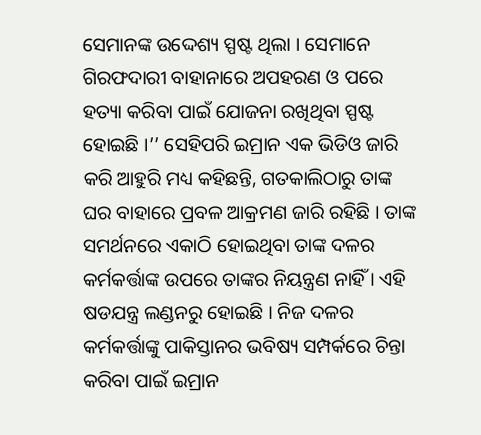ସେମାନଙ୍କ ଉଦ୍ଦେଶ୍ୟ ସ୍ପଷ୍ଟ ଥିଲା । ସେମାନେ ଗିରଫଦାରୀ ବାହାନାରେ ଅପହରଣ ଓ ପରେ ହତ୍ୟା କରିବା ପାଇଁ ଯୋଜନା ରଖିଥିବା ସ୍ପଷ୍ଟ ହୋଇଛି ।’’ ସେହିପରି ଇମ୍ରାନ ଏକ ଭିଡିଓ ଜାରି କରି ଆହୁରି ମଧ୍ୟ କହିଛନ୍ତି, ଗତକାଲିଠାରୁ ତାଙ୍କ ଘର ବାହାରେ ପ୍ରବଳ ଆକ୍ରମଣ ଜାରି ରହିଛି । ତାଙ୍କ ସମର୍ଥନରେ ଏକାଠି ହୋଇଥିବା ତାଙ୍କ ଦଳର କର୍ମକର୍ତ୍ତାଙ୍କ ଉପରେ ତାଙ୍କର ନିୟନ୍ତ୍ରଣ ନାହିଁ । ଏହି ଷଡଯନ୍ତ୍ର ଲଣ୍ଡନରୁ ହୋଇଛି । ନିଜ ଦଳର କର୍ମକର୍ତ୍ତାଙ୍କୁ ପାକିସ୍ତାନର ଭବିଷ୍ୟ ସମ୍ପର୍କରେ ଚିନ୍ତା କରିବା ପାଇଁ ଇମ୍ରାନ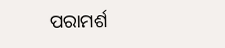ପରାମର୍ଶ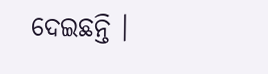ଦେଇଛନ୍ତି ।